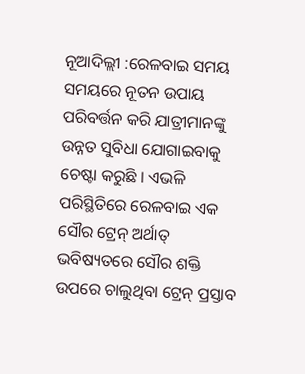ନୂଆଦିଲ୍ଲୀ :ରେଳବାଇ ସମୟ ସମୟରେ ନୂତନ ଉପାୟ ପରିବର୍ତ୍ତନ କରି ଯାତ୍ରୀମାନଙ୍କୁ ଉନ୍ନତ ସୁବିଧା ଯୋଗାଇବାକୁ ଚେଷ୍ଟା କରୁଛି । ଏଭଳି ପରିସ୍ଥିତିରେ ରେଳବାଇ ଏକ ସୌର ଟ୍ରେନ୍ ଅର୍ଥାତ୍ ଭବିଷ୍ୟତରେ ସୌର ଶକ୍ତି ଉପରେ ଚାଲୁଥିବା ଟ୍ରେନ୍ ପ୍ରସ୍ତାବ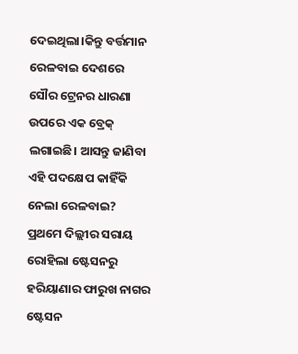ଦେଇଥିଲା।କିନ୍ତୁ ବର୍ତ୍ତମାନ ରେଳବାଇ ଦେଶରେ ସୌର ଟ୍ରେନର ଧାରଣା ଉପରେ ଏକ ବ୍ରେକ୍ ଲଗାଇଛି। ଆସନ୍ତୁ ଜାଣିବା ଏହି ପଦକ୍ଷେପ କାହିଁକି ନେଲା ରେଳବାଇ?
ପ୍ରଥମେ ଦିଲ୍ଲୀର ସରାୟ ରୋହିଲା ଷ୍ଟେସନରୁ ହରିୟାଣାର ଫାରୁଖ ନାଗର ଷ୍ଟେସନ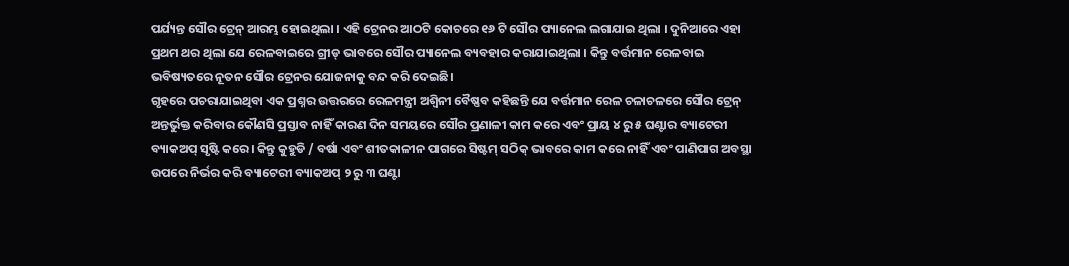ପର୍ଯ୍ୟନ୍ତ ସୌର ଟ୍ରେନ୍ ଆରମ୍ଭ ହୋଇଥିଲା । ଏହି ଟ୍ରେନର ଆଠଟି କୋଚରେ ୧୬ ଟି ସୌର ପ୍ୟାନେଲ ଲଗାଯାଇ ଥିଲା । ଦୁନିଆରେ ଏହା ପ୍ରଥମ ଥର ଥିଲା ଯେ ରେଳବାଇରେ ଗ୍ରୀଡ୍ ଭାବରେ ସୌର ପ୍ୟାନେଲ ବ୍ୟବହାର କରାଯାଇଥିଲା । କିନ୍ତୁ ବର୍ତ୍ତମାନ ରେଳବାଇ ଭବିଷ୍ୟତରେ ନୂତନ ସୌର ଟ୍ରେନର ଯୋଜନାକୁ ବନ୍ଦ କରି ଦେଇଛି।
ଗୃହରେ ପଚରାଯାଇଥିବା ଏକ ପ୍ରଶ୍ନର ଉତ୍ତରରେ ରେଳମନ୍ତ୍ରୀ ଅଶ୍ୱିନୀ ବୈଷ୍ଣବ କହିଛନ୍ତି ଯେ ବର୍ତ୍ତମାନ ରେଳ ଚଳାଚଳରେ ସୌର ଟ୍ରେନ୍ ଅନ୍ତର୍ଭୁକ୍ତ କରିବାର କୌଣସି ପ୍ରସ୍ତାବ ନାହିଁ କାରଣ ଦିନ ସମୟରେ ସୌର ପ୍ରଣାଳୀ କାମ କରେ ଏବଂ ପ୍ରାୟ ୪ ରୁ ୫ ଘଣ୍ଟାର ବ୍ୟାଟେରୀ ବ୍ୟାକଅପ୍ ସୃଷ୍ଟି କରେ। କିନ୍ତୁ କୁହୁଡି / ବର୍ଷା ଏବଂ ଶୀତକାଳୀନ ପାଗରେ ସିଷ୍ଟମ୍ ସଠିକ୍ ଭାବରେ କାମ କରେ ନାହିଁ ଏବଂ ପାଣିପାଗ ଅବସ୍ଥା ଉପରେ ନିର୍ଭର କରି ବ୍ୟାଟେରୀ ବ୍ୟାକଅପ୍ ୨ ରୁ ୩ ଘଣ୍ଟା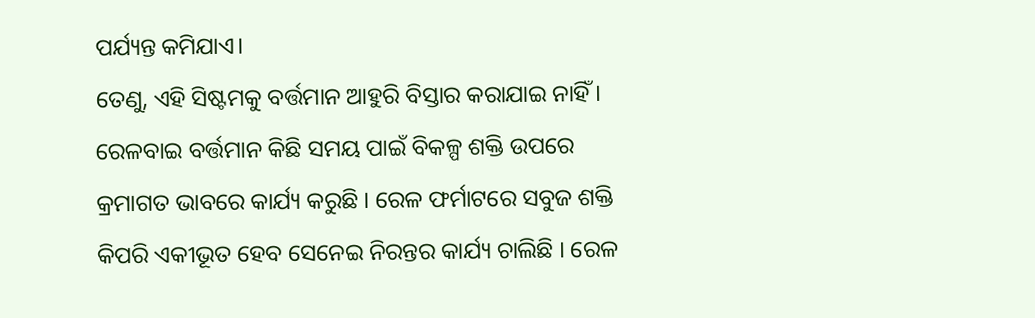ପର୍ଯ୍ୟନ୍ତ କମିଯାଏ।
ତେଣୁ, ଏହି ସିଷ୍ଟମକୁ ବର୍ତ୍ତମାନ ଆହୁରି ବିସ୍ତାର କରାଯାଇ ନାହିଁ । ରେଳବାଇ ବର୍ତ୍ତମାନ କିଛି ସମୟ ପାଇଁ ବିକଳ୍ପ ଶକ୍ତି ଉପରେ କ୍ରମାଗତ ଭାବରେ କାର୍ଯ୍ୟ କରୁଛି । ରେଳ ଫର୍ମାଟରେ ସବୁଜ ଶକ୍ତି କିପରି ଏକୀଭୂତ ହେବ ସେନେଇ ନିରନ୍ତର କାର୍ଯ୍ୟ ଚାଲିଛି । ରେଳ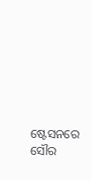ଷ୍ଟେସନରେ ସୌର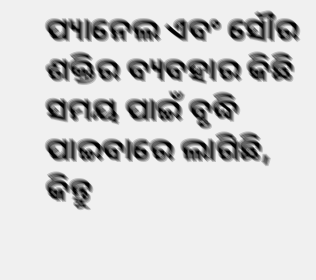ପ୍ୟାନେଲ ଏବଂ ସୌର ଶକ୍ତିର ବ୍ୟବହାର କିଛି ସମୟ ପାଇଁ ବୃଦ୍ଧି ପାଇବାରେ ଲାଗିଛି, କିନ୍ତୁ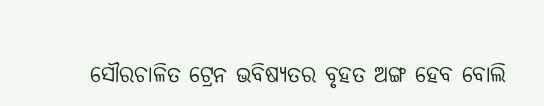ସୌରଚାଳିତ ଟ୍ରେନ ଭବିଷ୍ୟତର ବୃହତ ଅଙ୍ଗ ହେବ ବୋଲି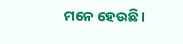ମନେ ହେଉଛି ।